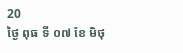20
ថ្ងៃ ពុធ ទី ០៧ ខែ មិថុ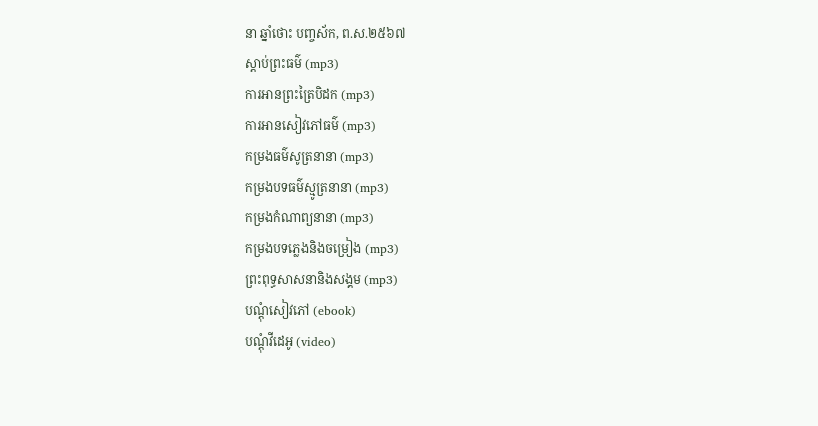នា ឆ្នាំថោះ បញ្ចស័ក, ព.ស.២៥៦៧
ស្តាប់ព្រះធម៌ (mp3)
ការអានព្រះត្រៃបិដក (mp3)
ការអានសៀវភៅធម៌ (mp3)
កម្រងធម៌សូត្រនានា (mp3)
កម្រងបទធម៌ស្មូត្រនានា (mp3)
កម្រងកំណាព្យនានា (mp3)
កម្រងបទភ្លេងនិងចម្រៀង (mp3)
ព្រះពុទ្ធសាសនានិងសង្គម (mp3)
បណ្តុំសៀវភៅ (ebook)
បណ្តុំវីដេអូ (video)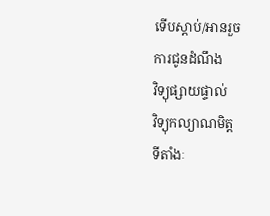ទើបស្តាប់/អានរួច
ការជូនដំណឹង
វិទ្យុផ្សាយផ្ទាល់
វិទ្យុកល្យាណមិត្ត
ទីតាំងៈ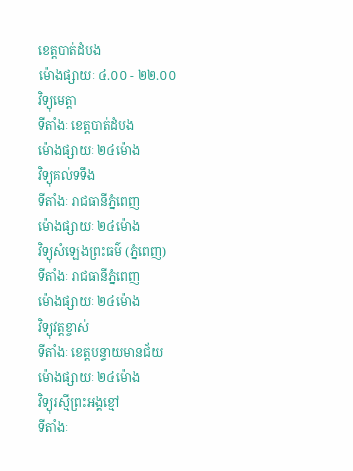ខេត្តបាត់ដំបង
ម៉ោងផ្សាយៈ ៤.០០ - ២២.០០
វិទ្យុមេត្តា
ទីតាំងៈ ខេត្តបាត់ដំបង
ម៉ោងផ្សាយៈ ២៤ម៉ោង
វិទ្យុគល់ទទឹង
ទីតាំងៈ រាជធានីភ្នំពេញ
ម៉ោងផ្សាយៈ ២៤ម៉ោង
វិទ្យុសំឡេងព្រះធម៌ (ភ្នំពេញ)
ទីតាំងៈ រាជធានីភ្នំពេញ
ម៉ោងផ្សាយៈ ២៤ម៉ោង
វិទ្យុវត្តខ្ចាស់
ទីតាំងៈ ខេត្តបន្ទាយមានជ័យ
ម៉ោងផ្សាយៈ ២៤ម៉ោង
វិទ្យុរស្មីព្រះអង្គខ្មៅ
ទីតាំងៈ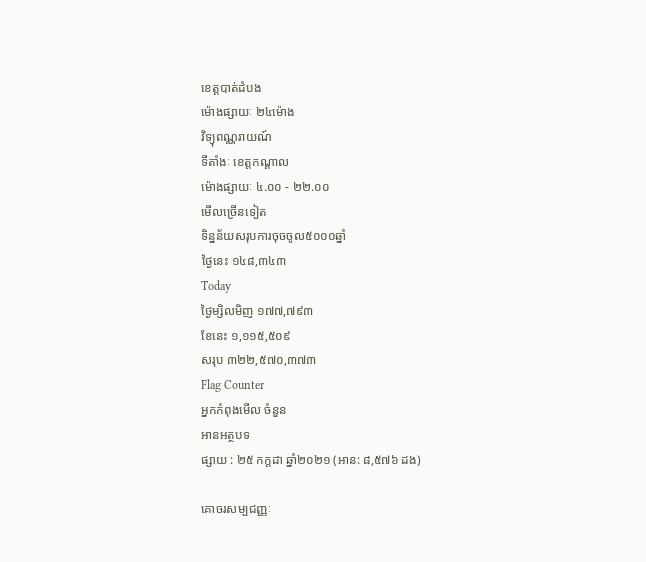ខេត្តបាត់ដំបង
ម៉ោងផ្សាយៈ ២៤ម៉ោង
វិទ្យុពណ្ណរាយណ៍
ទីតាំងៈ ខេត្តកណ្តាល
ម៉ោងផ្សាយៈ ៤.០០ - ២២.០០
មើលច្រើនទៀត
ទិន្នន័យសរុបការចុចចូល៥០០០ឆ្នាំ
ថ្ងៃនេះ ១៤៨,៣៤៣
Today
ថ្ងៃម្សិលមិញ ១៧៧,៧៩៣
ខែនេះ ១,១១៥,៥០៩
សរុប ៣២២,៥៧០,៣៧៣
Flag Counter
អ្នកកំពុងមើល ចំនួន
អានអត្ថបទ
ផ្សាយ : ២៥ កក្តដា ឆ្នាំ២០២១ (អាន: ៨,៥៧៦ ដង)

គោចរសម្បជញ្ញៈ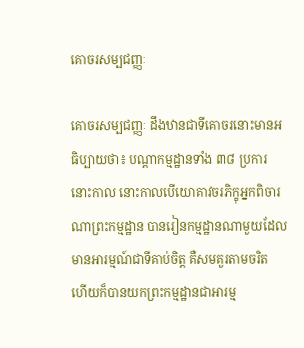គោចរសម្បជញ្ញៈ

គោចរសម្បជញ្ញៈ ដឹងឋានជាទីគោចរនោះមានអធិប្បាយថា៖ បណ្ដាកម្មដ្ឋានទាំង ៣៨ ប្រការនោះកាល នោះកាលបើយោគាវចរភិក្ខុអ្នកពិចារណាព្រះកម្មដ្ឋាន បានរៀនកម្មដ្ឋានណាមួយដែលមានអារម្មណ៍ជាទីគាប់ចិត្ត គឺសមគួរតាមចរិត ហើយក៏បានយកព្រះកម្មដ្ឋានជាអារម្ម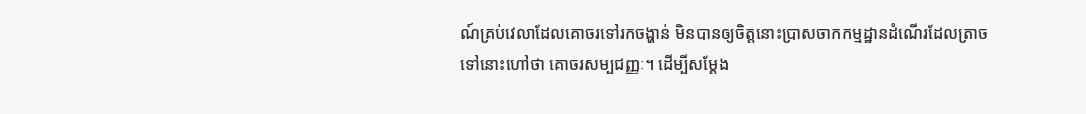ណ៍គ្រប់វេលាដែលគោចរទៅរកចង្ហាន់ មិនបានឲ្យចិត្តនោះប្រាសចាកកម្មដ្ឋានដំណើរដែលត្រាចទៅនោះហៅថា គោចរសម្បជញ្ញៈ។ ដើម្បីសម្ដែង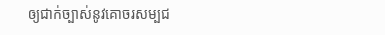ឲ្យជាក់ច្បាស់នូវគោចរសម្បជ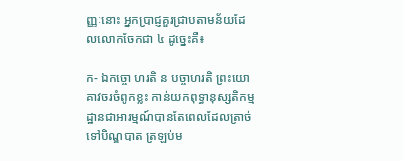ញ្ញៈនោះ អ្នកប្រាជ្ញគួរជ្រាបតាមន័យដែលលោកចែកជា ៤ ដូច្នេះគឺ៖

ក- ឯកច្ចោ ហរតិ ន បច្ចាហរតិ ព្រះយោគាវចរចំពូកខ្លះ កាន់យកពុទ្ធានុស្សតិកម្មដ្ឋានជាអារម្មណ៍បានតែពេលដែលត្រាច់ទៅបិណ្ឌបាត ត្រឡប់ម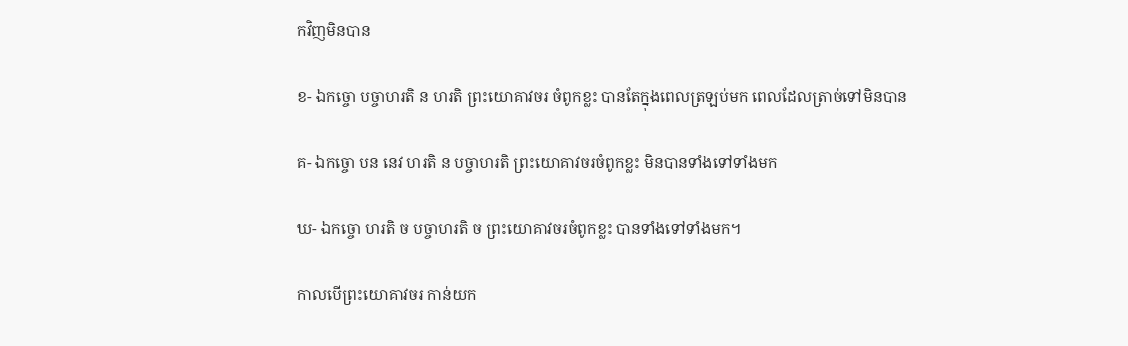កវិញមិនបាន

ខ- ឯកច្ចោ បច្ចាហរតិ ន ហរតិ ព្រះយោគាវចរ ចំពូកខ្លះ បានតែក្នុងពេលត្រឡប់មក ពេលដែលត្រាច់ទៅមិនបាន

គ- ឯកច្ចោ បន នេវ ហរតិ ន បច្ចាហរតិ ព្រះយោគាវចរចំពូកខ្លះ មិនបានទាំងទៅទាំងមក

ឃ- ឯកច្ចោ ហរតិ ច បច្ចាហរតិ ច ព្រះយោគាវចរចំពូកខ្លះ បានទាំងទៅទាំងមក។

កាលបើព្រះយោគាវចរ កាន់យក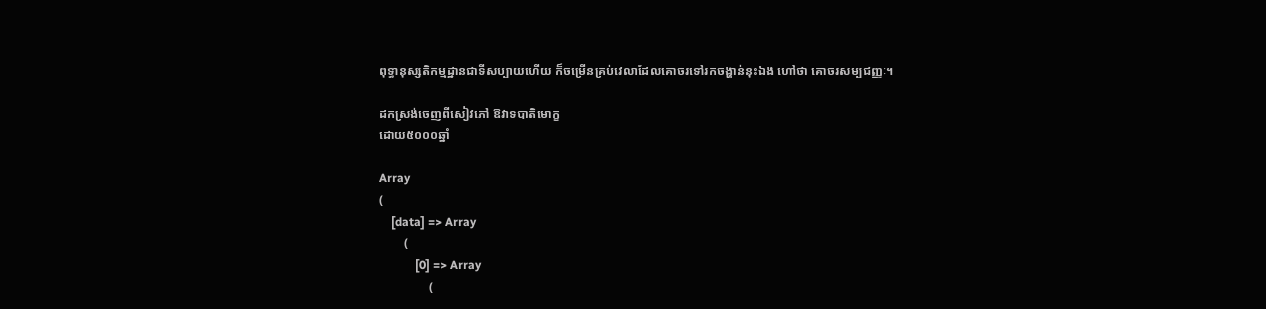ពុទ្ធានុស្សតិកម្មដ្ឋានជាទីសប្បាយហើយ ក៏ចម្រើនគ្រប់វេលាដែលគោចរទៅរកចង្ហាន់នុះឯង ហៅថា គោចរសម្បជញ្ញៈ។

ដកស្រង់ចេញពីសៀវភៅ ឱវាទបាតិមោក្ខ
ដោយ៥០០០ឆ្នាំ

Array
(
    [data] => Array
        (
            [0] => Array
                (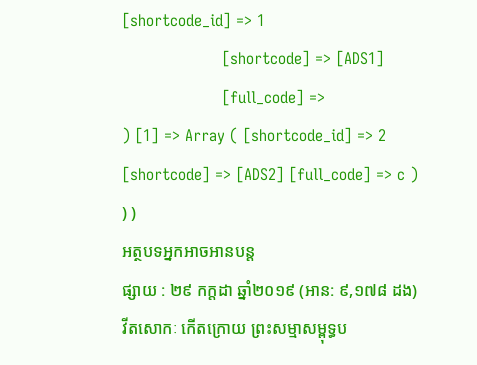[shortcode_id] => 1
                    [shortcode] => [ADS1]
                    [full_code] =>
) [1] => Array ( [shortcode_id] => 2 [shortcode] => [ADS2] [full_code] => c ) ) )
អត្ថបទអ្នកអាចអានបន្ត
ផ្សាយ : ២៩ កក្តដា ឆ្នាំ២០១៩ (អាន: ៩,១៧៨ ដង)
វីតសោកៈ កើតក្រោយ ព្រះសម្មាសម្ពុទ្ធប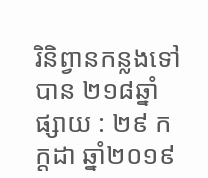រិនិព្វានកន្លងទៅបាន ២១៨ឆ្នាំ
ផ្សាយ : ២៩ កក្តដា ឆ្នាំ២០១៩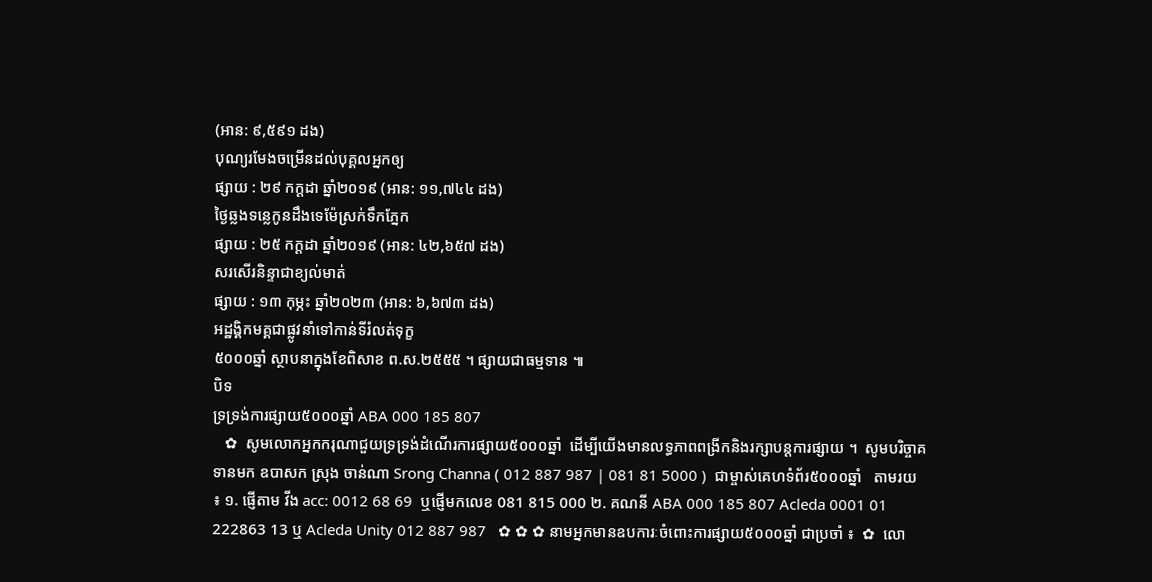(អាន: ៩,៥៩១ ដង)
បុណ្យរមែងចម្រើនដល់បុគ្គលអ្នកឲ្យ
ផ្សាយ : ២៩ កក្តដា ឆ្នាំ២០១៩ (អាន: ១១,៧៤៤ ដង)
ថ្ងៃឆ្លងទន្លេកូនដឹងទេម៉ែស្រក់ទឹកភ្នែក
ផ្សាយ : ២៥ កក្តដា ឆ្នាំ២០១៩ (អាន: ៤២,៦៥៧ ដង)
សរសើរនិន្ទាជាខ្យល់មាត់
ផ្សាយ : ១៣ កុម្ភះ ឆ្នាំ២០២៣ (អាន: ៦,៦៧៣ ដង)
អដ្ឋង្គិកមគ្គជាផ្លូវនាំទៅកាន់ទីរំលត់ទុក្ខ
៥០០០ឆ្នាំ ស្ថាបនាក្នុងខែពិសាខ ព.ស.២៥៥៥ ។ ផ្សាយជាធម្មទាន ៕
បិទ
ទ្រទ្រង់ការផ្សាយ៥០០០ឆ្នាំ ABA 000 185 807
   ✿  សូមលោកអ្នកករុណាជួយទ្រទ្រង់ដំណើរការផ្សាយ៥០០០ឆ្នាំ  ដើម្បីយើងមានលទ្ធភាពពង្រីកនិងរក្សាបន្តការផ្សាយ ។  សូមបរិច្ចាគទានមក ឧបាសក ស្រុង ចាន់ណា Srong Channa ( 012 887 987 | 081 81 5000 )  ជាម្ចាស់គេហទំព័រ៥០០០ឆ្នាំ   តាមរយ ៖ ១. ផ្ញើតាម វីង acc: 0012 68 69  ឬផ្ញើមកលេខ 081 815 000 ២. គណនី ABA 000 185 807 Acleda 0001 01 222863 13 ឬ Acleda Unity 012 887 987   ✿ ✿ ✿ នាមអ្នកមានឧបការៈចំពោះការផ្សាយ៥០០០ឆ្នាំ ជាប្រចាំ ៖  ✿  លោ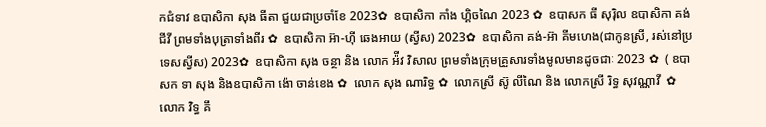កជំទាវ ឧបាសិកា សុង ធីតា ជួយជាប្រចាំខែ 2023✿  ឧបាសិកា កាំង ហ្គិចណៃ 2023 ✿  ឧបាសក ធី សុរ៉ិល ឧបាសិកា គង់ ជីវី ព្រមទាំងបុត្រាទាំងពីរ ✿  ឧបាសិកា អ៊ា-ហុី ឆេងអាយ (ស្វីស) 2023✿  ឧបាសិកា គង់-អ៊ា គីមហេង(ជាកូនស្រី, រស់នៅប្រទេសស្វីស) 2023✿  ឧបាសិកា សុង ចន្ថា និង លោក អ៉ីវ វិសាល ព្រមទាំងក្រុមគ្រួសារទាំងមូលមានដូចជាៈ 2023 ✿  ( ឧបាសក ទា សុង និងឧបាសិកា ង៉ោ ចាន់ខេង ✿  លោក សុង ណារិទ្ធ ✿  លោកស្រី ស៊ូ លីណៃ និង លោកស្រី រិទ្ធ សុវណ្ណាវី  ✿  លោក វិទ្ធ គឹ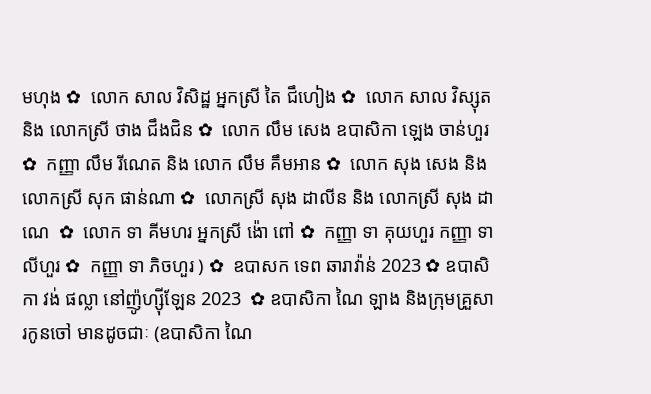មហុង ✿  លោក សាល វិសិដ្ឋ អ្នកស្រី តៃ ជឹហៀង ✿  លោក សាល វិស្សុត និង លោកស្រី ថាង ជឹងជិន ✿  លោក លឹម សេង ឧបាសិកា ឡេង ចាន់ហួរ ✿  កញ្ញា លឹម រីណេត និង លោក លឹម គឹមអាន ✿  លោក សុង សេង និង លោកស្រី សុក ផាន់ណា ✿  លោកស្រី សុង ដាលីន និង លោកស្រី សុង ដាណេ  ✿  លោក ទា គីមហរ អ្នកស្រី ង៉ោ ពៅ ✿  កញ្ញា ទា គុយហួរ កញ្ញា ទា លីហួរ ✿  កញ្ញា ទា ភិចហួរ ) ✿  ឧបាសក ទេព ឆារាវ៉ាន់ 2023 ✿ ឧបាសិកា វង់ ផល្លា នៅញ៉ូហ្ស៊ីឡែន 2023  ✿ ឧបាសិកា ណៃ ឡាង និងក្រុមគ្រួសារកូនចៅ មានដូចជាៈ (ឧបាសិកា ណៃ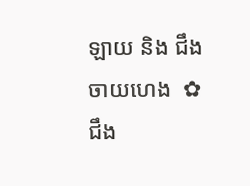ឡាយ និង ជឹង ចាយហេង  ✿  ជឹង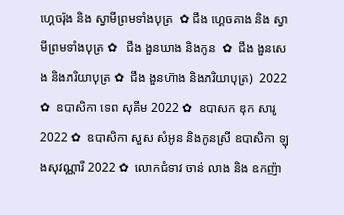ហ្គេចរ៉ុង និង ស្វាមីព្រមទាំងបុត្រ  ✿ ជឹង ហ្គេចគាង និង ស្វាមីព្រមទាំងបុត្រ ✿   ជឹង ងួនឃាង និងកូន  ✿  ជឹង ងួនសេង និងភរិយាបុត្រ ✿  ជឹង ងួនហ៊ាង និងភរិយាបុត្រ)  2022 ✿  ឧបាសិកា ទេព សុគីម 2022 ✿  ឧបាសក ឌុក សារូ 2022 ✿  ឧបាសិកា សួស សំអូន និងកូនស្រី ឧបាសិកា ឡុងសុវណ្ណារី 2022 ✿  លោកជំទាវ ចាន់ លាង និង ឧកញ៉ា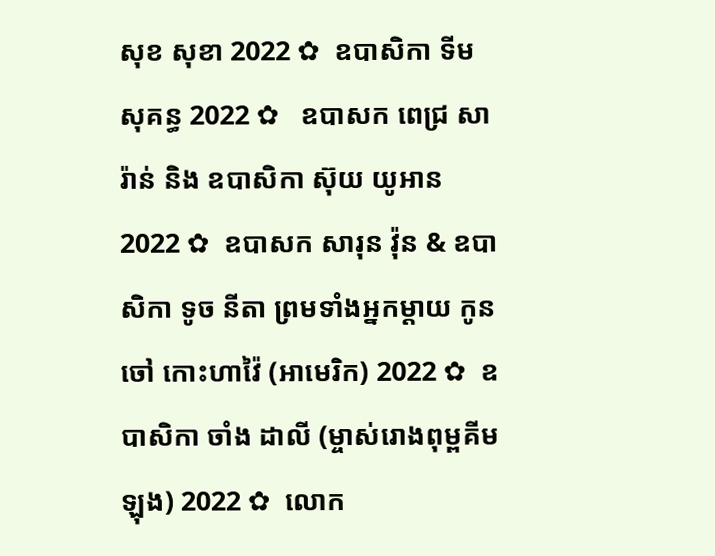សុខ សុខា 2022 ✿  ឧបាសិកា ទីម សុគន្ធ 2022 ✿   ឧបាសក ពេជ្រ សារ៉ាន់ និង ឧបាសិកា ស៊ុយ យូអាន 2022 ✿  ឧបាសក សារុន វ៉ុន & ឧបាសិកា ទូច នីតា ព្រមទាំងអ្នកម្តាយ កូនចៅ កោះហាវ៉ៃ (អាមេរិក) 2022 ✿  ឧបាសិកា ចាំង ដាលី (ម្ចាស់រោងពុម្ពគីមឡុង) 2022 ✿  លោក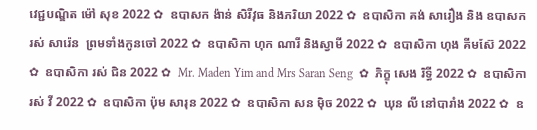វេជ្ជបណ្ឌិត ម៉ៅ សុខ 2022 ✿  ឧបាសក ង៉ាន់ សិរីវុធ និងភរិយា 2022 ✿  ឧបាសិកា គង់ សារឿង និង ឧបាសក រស់ សារ៉េន  ព្រមទាំងកូនចៅ 2022 ✿  ឧបាសិកា ហុក ណារី និងស្វាមី 2022 ✿  ឧបាសិកា ហុង គីមស៊ែ 2022 ✿  ឧបាសិកា រស់ ជិន 2022 ✿  Mr. Maden Yim and Mrs Saran Seng  ✿  ភិក្ខុ សេង រិទ្ធី 2022 ✿  ឧបាសិកា រស់ វី 2022 ✿  ឧបាសិកា ប៉ុម សារុន 2022 ✿  ឧបាសិកា សន ម៉ិច 2022 ✿  ឃុន លី នៅបារាំង 2022 ✿  ឧ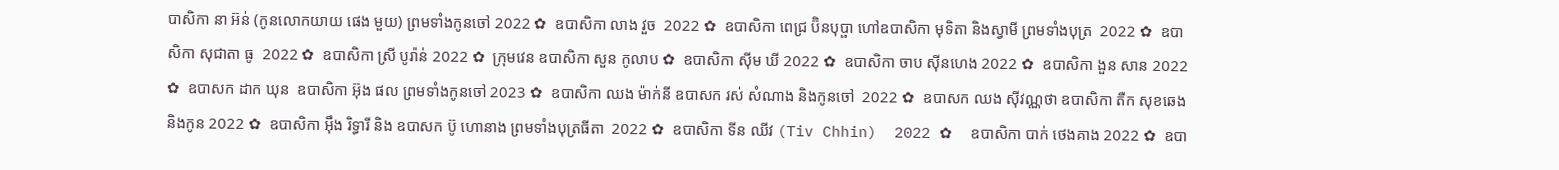បាសិកា នា អ៊ន់ (កូនលោកយាយ ផេង មួយ) ព្រមទាំងកូនចៅ 2022 ✿  ឧបាសិកា លាង វួច  2022 ✿  ឧបាសិកា ពេជ្រ ប៊ិនបុប្ផា ហៅឧបាសិកា មុទិតា និងស្វាមី ព្រមទាំងបុត្រ  2022 ✿  ឧបាសិកា សុជាតា ធូ  2022 ✿  ឧបាសិកា ស្រី បូរ៉ាន់ 2022 ✿  ក្រុមវេន ឧបាសិកា សួន កូលាប ✿  ឧបាសិកា ស៊ីម ឃី 2022 ✿  ឧបាសិកា ចាប ស៊ីនហេង 2022 ✿  ឧបាសិកា ងួន សាន 2022 ✿  ឧបាសក ដាក ឃុន  ឧបាសិកា អ៊ុង ផល ព្រមទាំងកូនចៅ 2023 ✿  ឧបាសិកា ឈង ម៉ាក់នី ឧបាសក រស់ សំណាង និងកូនចៅ  2022 ✿  ឧបាសក ឈង សុីវណ្ណថា ឧបាសិកា តឺក សុខឆេង និងកូន 2022 ✿  ឧបាសិកា អុឹង រិទ្ធារី និង ឧបាសក ប៊ូ ហោនាង ព្រមទាំងបុត្រធីតា  2022 ✿  ឧបាសិកា ទីន ឈីវ (Tiv Chhin)  2022 ✿  ឧបាសិកា បាក់ ថេងគាង 2022 ✿  ឧបា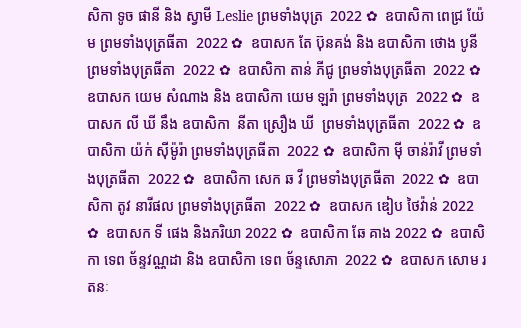សិកា ទូច ផានី និង ស្វាមី Leslie ព្រមទាំងបុត្រ  2022 ✿  ឧបាសិកា ពេជ្រ យ៉ែម ព្រមទាំងបុត្រធីតា  2022 ✿  ឧបាសក តែ ប៊ុនគង់ និង ឧបាសិកា ថោង បូនី ព្រមទាំងបុត្រធីតា  2022 ✿  ឧបាសិកា តាន់ ភីជូ ព្រមទាំងបុត្រធីតា  2022 ✿  ឧបាសក យេម សំណាង និង ឧបាសិកា យេម ឡរ៉ា ព្រមទាំងបុត្រ  2022 ✿  ឧបាសក លី ឃី នឹង ឧបាសិកា  នីតា ស្រឿង ឃី  ព្រមទាំងបុត្រធីតា  2022 ✿  ឧបាសិកា យ៉ក់ សុីម៉ូរ៉ា ព្រមទាំងបុត្រធីតា  2022 ✿  ឧបាសិកា មុី ចាន់រ៉ាវី ព្រមទាំងបុត្រធីតា  2022 ✿  ឧបាសិកា សេក ឆ វី ព្រមទាំងបុត្រធីតា  2022 ✿  ឧបាសិកា តូវ នារីផល ព្រមទាំងបុត្រធីតា  2022 ✿  ឧបាសក ឌៀប ថៃវ៉ាន់ 2022 ✿  ឧបាសក ទី ផេង និងភរិយា 2022 ✿  ឧបាសិកា ឆែ គាង 2022 ✿  ឧបាសិកា ទេព ច័ន្ទវណ្ណដា និង ឧបាសិកា ទេព ច័ន្ទសោភា  2022 ✿  ឧបាសក សោម រតនៈ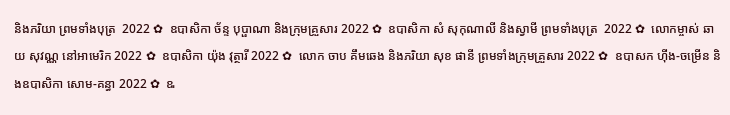និងភរិយា ព្រមទាំងបុត្រ  2022 ✿  ឧបាសិកា ច័ន្ទ បុប្ផាណា និងក្រុមគ្រួសារ 2022 ✿  ឧបាសិកា សំ សុកុណាលី និងស្វាមី ព្រមទាំងបុត្រ  2022 ✿  លោកម្ចាស់ ឆាយ សុវណ្ណ នៅអាមេរិក 2022 ✿  ឧបាសិកា យ៉ុង វុត្ថារី 2022 ✿  លោក ចាប គឹមឆេង និងភរិយា សុខ ផានី ព្រមទាំងក្រុមគ្រួសារ 2022 ✿  ឧបាសក ហ៊ីង-ចម្រើន និងឧបាសិកា សោម-គន្ធា 2022 ✿  ឩ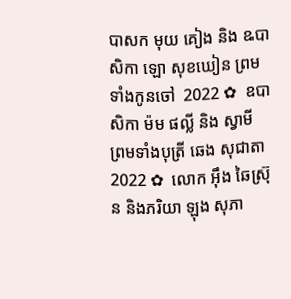បាសក មុយ គៀង និង ឩបាសិកា ឡោ សុខឃៀន ព្រមទាំងកូនចៅ  2022 ✿  ឧបាសិកា ម៉ម ផល្លី និង ស្វាមី ព្រមទាំងបុត្រី ឆេង សុជាតា 2022 ✿  លោក អ៊ឹង ឆៃស្រ៊ុន និងភរិយា ឡុង សុភា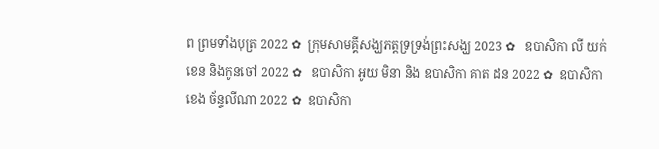ព ព្រមទាំងបុត្រ 2022 ✿  ក្រុមសាមគ្គីសង្ឃភត្តទ្រទ្រង់ព្រះសង្ឃ 2023 ✿   ឧបាសិកា លី យក់ខេន និងកូនចៅ 2022 ✿   ឧបាសិកា អូយ មិនា និង ឧបាសិកា គាត ដន 2022 ✿  ឧបាសិកា ខេង ច័ន្ទលីណា 2022 ✿  ឧបាសិកា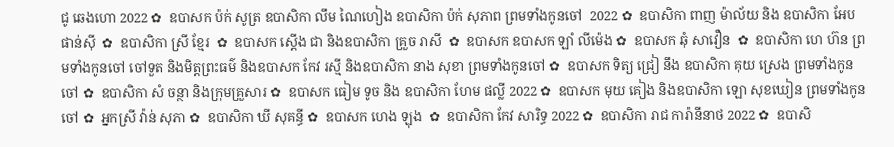ជូ ឆេងហោ 2022 ✿  ឧបាសក ប៉ក់ សូត្រ ឧបាសិកា លឹម ណៃហៀង ឧបាសិកា ប៉ក់ សុភាព ព្រមទាំងកូនចៅ  2022 ✿  ឧបាសិកា ពាញ ម៉ាល័យ និង ឧបាសិកា អែប ផាន់ស៊ី  ✿  ឧបាសិកា ស្រី ខ្មែរ  ✿  ឧបាសក ស្តើង ជា និងឧបាសិកា គ្រួច រាសី  ✿  ឧបាសក ឧបាសក ឡាំ លីម៉េង ✿  ឧបាសក ឆុំ សាវឿន  ✿  ឧបាសិកា ហេ ហ៊ន ព្រមទាំងកូនចៅ ចៅទួត និងមិត្តព្រះធម៌ និងឧបាសក កែវ រស្មី និងឧបាសិកា នាង សុខា ព្រមទាំងកូនចៅ ✿  ឧបាសក ទិត្យ ជ្រៀ នឹង ឧបាសិកា គុយ ស្រេង ព្រមទាំងកូនចៅ ✿  ឧបាសិកា សំ ចន្ថា និងក្រុមគ្រួសារ ✿  ឧបាសក ធៀម ទូច និង ឧបាសិកា ហែម ផល្លី 2022 ✿  ឧបាសក មុយ គៀង និងឧបាសិកា ឡោ សុខឃៀន ព្រមទាំងកូនចៅ ✿  អ្នកស្រី វ៉ាន់ សុភា ✿  ឧបាសិកា ឃី សុគន្ធី ✿  ឧបាសក ហេង ឡុង  ✿  ឧបាសិកា កែវ សារិទ្ធ 2022 ✿  ឧបាសិកា រាជ ការ៉ានីនាថ 2022 ✿  ឧបាសិ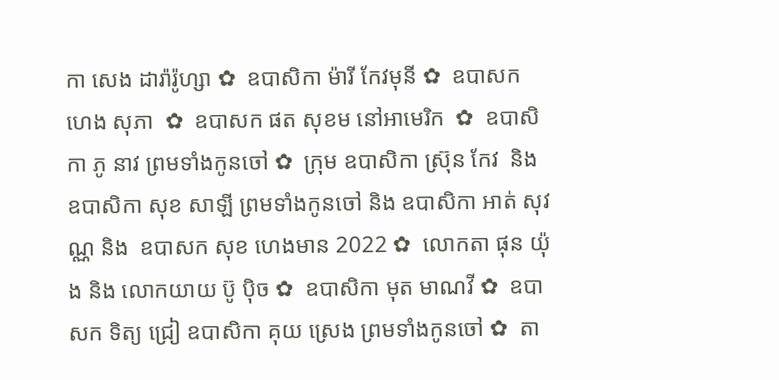កា សេង ដារ៉ារ៉ូហ្សា ✿  ឧបាសិកា ម៉ារី កែវមុនី ✿  ឧបាសក ហេង សុភា  ✿  ឧបាសក ផត សុខម នៅអាមេរិក  ✿  ឧបាសិកា ភូ នាវ ព្រមទាំងកូនចៅ ✿  ក្រុម ឧបាសិកា ស្រ៊ុន កែវ  និង ឧបាសិកា សុខ សាឡី ព្រមទាំងកូនចៅ និង ឧបាសិកា អាត់ សុវណ្ណ និង  ឧបាសក សុខ ហេងមាន 2022 ✿  លោកតា ផុន យ៉ុង និង លោកយាយ ប៊ូ ប៉ិច ✿  ឧបាសិកា មុត មាណវី ✿  ឧបាសក ទិត្យ ជ្រៀ ឧបាសិកា គុយ ស្រេង ព្រមទាំងកូនចៅ ✿  តា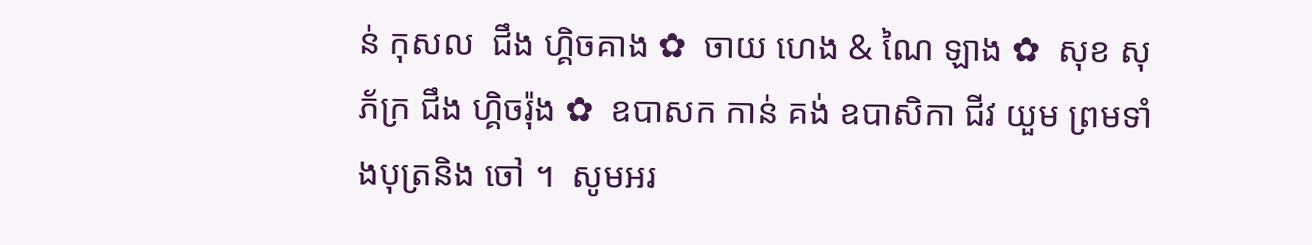ន់ កុសល  ជឹង ហ្គិចគាង ✿  ចាយ ហេង & ណៃ ឡាង ✿  សុខ សុភ័ក្រ ជឹង ហ្គិចរ៉ុង ✿  ឧបាសក កាន់ គង់ ឧបាសិកា ជីវ យួម ព្រមទាំងបុត្រនិង ចៅ ។  សូមអរ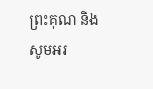ព្រះគុណ និង សូមអរ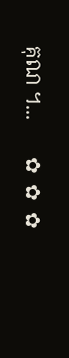គុណ ។...       ✿  ✿  ✿